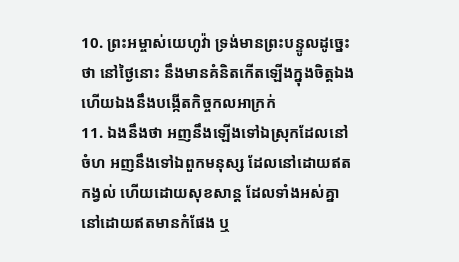10. ព្រះអម្ចាស់យេហូវ៉ា ទ្រង់មានព្រះបន្ទូលដូច្នេះថា នៅថ្ងៃនោះ នឹងមានគំនិតកើតឡើងក្នុងចិត្តឯង ហើយឯងនឹងបង្កើតកិច្ចកលអាក្រក់
11. ឯងនឹងថា អញនឹងឡើងទៅឯស្រុកដែលនៅចំហ អញនឹងទៅឯពួកមនុស្ស ដែលនៅដោយឥតកង្វល់ ហើយដោយសុខសាន្ត ដែលទាំងអស់គ្នានៅដោយឥតមានកំផែង ឬ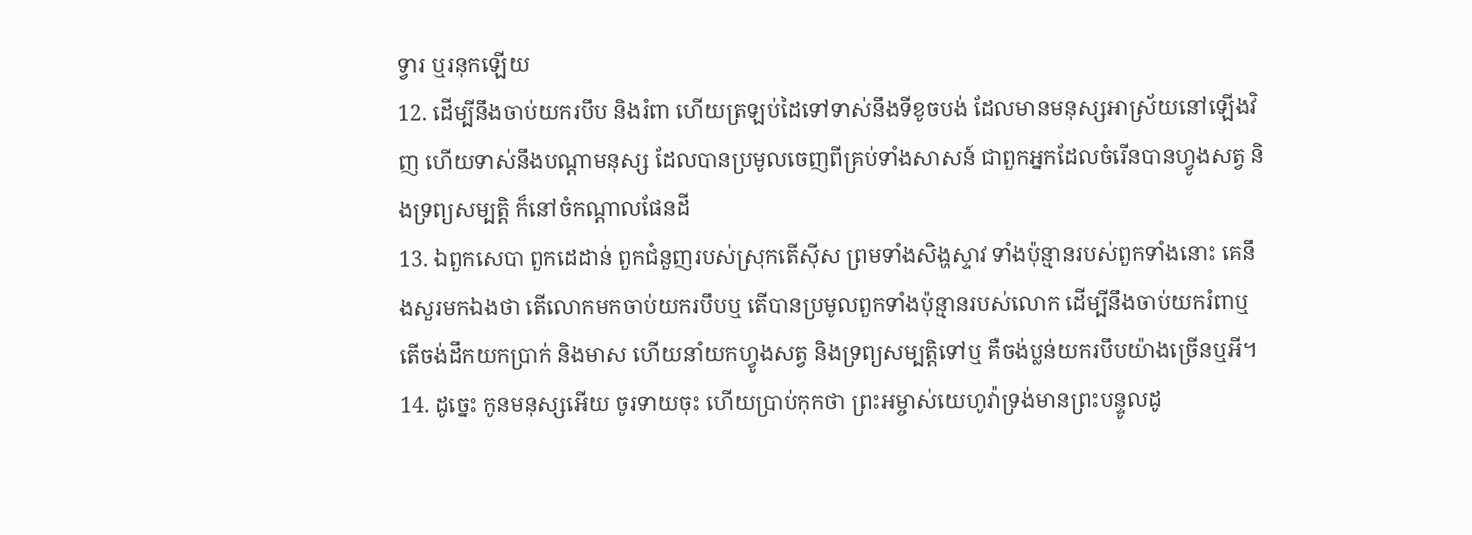ទ្វារ ឬរនុកឡើយ
12. ដើម្បីនឹងចាប់យករបឹប និងរំពា ហើយត្រឡប់ដៃទៅទាស់នឹងទីខូចបង់ ដែលមានមនុស្សអាស្រ័យនៅឡើងវិញ ហើយទាស់នឹងបណ្តាមនុស្ស ដែលបានប្រមូលចេញពីគ្រប់ទាំងសាសន៍ ជាពួកអ្នកដែលចំរើនបានហ្វូងសត្វ និងទ្រព្យសម្បត្តិ ក៏នៅចំកណ្តាលផែនដី
13. ឯពួកសេបា ពួកដេដាន់ ពួកជំនួញរបស់ស្រុកតើស៊ីស ព្រមទាំងសិង្ហស្ទាវ ទាំងប៉ុន្មានរបស់ពួកទាំងនោះ គេនឹងសួរមកឯងថា តើលោកមកចាប់យករបឹបឬ តើបានប្រមូលពួកទាំងប៉ុន្មានរបស់លោក ដើម្បីនឹងចាប់យករំពាឬ តើចង់ដឹកយកប្រាក់ និងមាស ហើយនាំយកហ្វូងសត្វ និងទ្រព្យសម្បត្តិទៅឬ គឺចង់ប្លន់យករបឹបយ៉ាងច្រើនឬអី។
14. ដូច្នេះ កូនមនុស្សអើយ ចូរទាយចុះ ហើយប្រាប់កុកថា ព្រះអម្ចាស់យេហូវ៉ាទ្រង់មានព្រះបន្ទូលដូ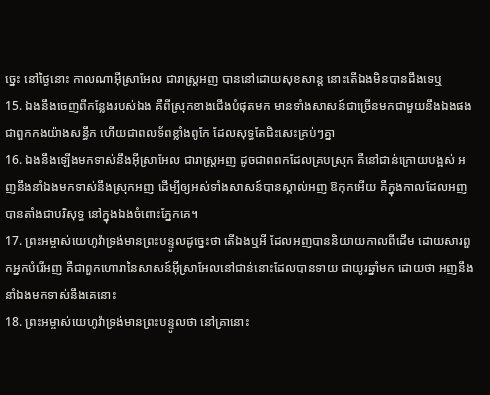ច្នេះ នៅថ្ងៃនោះ កាលណាអ៊ីស្រាអែល ជារាស្ត្រអញ បាននៅដោយសុខសាន្ត នោះតើឯងមិនបានដឹងទេឬ
15. ឯងនឹងចេញពីកន្លែងរបស់ឯង គឺពីស្រុកខាងជើងបំផុតមក មានទាំងសាសន៍ជាច្រើនមកជាមួយនឹងឯងផង ជាពួកកងយ៉ាងសន្ធឹក ហើយជាពលទ័ពខ្លាំងពូកែ ដែលសុទ្ធតែជិះសេះគ្រប់ៗគ្នា
16. ឯងនឹងឡើងមកទាស់នឹងអ៊ីស្រាអែល ជារាស្ត្រអញ ដូចជាពពកដែលគ្របស្រុក គឺនៅជាន់ក្រោយបង្អស់ អញនឹងនាំឯងមកទាស់នឹងស្រុកអញ ដើម្បីឲ្យអស់ទាំងសាសន៍បានស្គាល់អញ ឱកុកអើយ គឺក្នុងកាលដែលអញបានតាំងជាបរិសុទ្ធ នៅក្នុងឯងចំពោះភ្នែកគេ។
17. ព្រះអម្ចាស់យេហូវ៉ាទ្រង់មានព្រះបន្ទូលដូច្នេះថា តើឯងឬអី ដែលអញបាននិយាយកាលពីដើម ដោយសារពួកអ្នកបំរើអញ គឺជាពួកហោរានៃសាសន៍អ៊ីស្រាអែលនៅជាន់នោះដែលបានទាយ ជាយូរឆ្នាំមក ដោយថា អញនឹងនាំឯងមកទាស់នឹងគេនោះ
18. ព្រះអម្ចាស់យេហូវ៉ាទ្រង់មានព្រះបន្ទូលថា នៅគ្រានោះ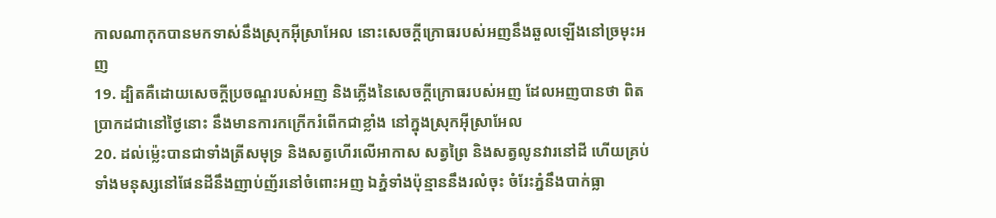កាលណាកុកបានមកទាស់នឹងស្រុកអ៊ីស្រាអែល នោះសេចក្ដីក្រោធរបស់អញនឹងឆួលឡើងនៅច្រមុះអញ
19. ដ្បិតគឺដោយសេចក្ដីប្រចណ្ឌរបស់អញ និងភ្លើងនៃសេចក្ដីក្រោធរបស់អញ ដែលអញបានថា ពិតប្រាកដជានៅថ្ងៃនោះ នឹងមានការកក្រើករំពើកជាខ្លាំង នៅក្នុងស្រុកអ៊ីស្រាអែល
20. ដល់ម៉្លេះបានជាទាំងត្រីសមុទ្រ និងសត្វហើរលើអាកាស សត្វព្រៃ និងសត្វលូនវារនៅដី ហើយគ្រប់ទាំងមនុស្សនៅផែនដីនឹងញាប់ញ័រនៅចំពោះអញ ឯភ្នំទាំងប៉ុន្មាននឹងរលំចុះ ចំរែះភ្នំនឹងបាក់ធ្លា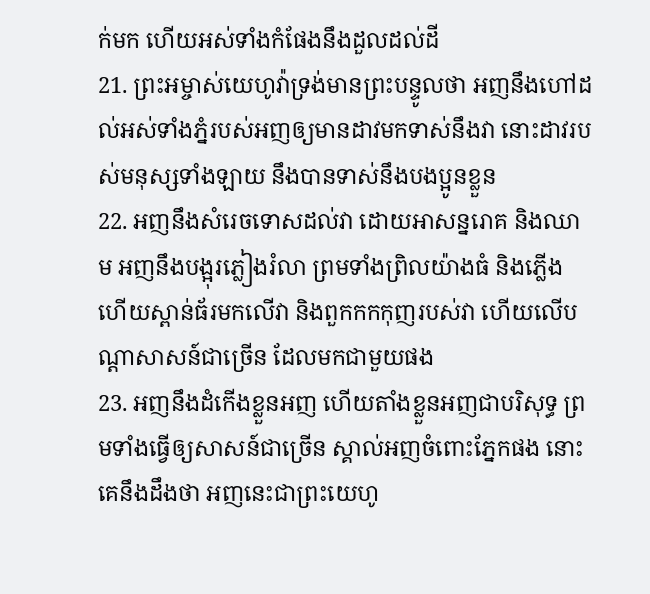ក់មក ហើយអស់ទាំងកំផែងនឹងដួលដល់ដី
21. ព្រះអម្ចាស់យេហូវ៉ាទ្រង់មានព្រះបន្ទូលថា អញនឹងហៅដល់អស់ទាំងភ្នំរបស់អញឲ្យមានដាវមកទាស់នឹងវា នោះដាវរបស់មនុស្សទាំងឡាយ នឹងបានទាស់នឹងបងប្អូនខ្លួន
22. អញនឹងសំរេចទោសដល់វា ដោយអាសន្នរោគ និងឈាម អញនឹងបង្អុរភ្លៀងរំលា ព្រមទាំងព្រិលយ៉ាងធំ និងភ្លើង ហើយស្ពាន់ធ័រមកលើវា និងពួកកកកុញរបស់វា ហើយលើបណ្តាសាសន៍ជាច្រើន ដែលមកជាមួយផង
23. អញនឹងដំកើងខ្លួនអញ ហើយតាំងខ្លួនអញជាបរិសុទ្ធ ព្រមទាំងធ្វើឲ្យសាសន៍ជាច្រើន ស្គាល់អញចំពោះភ្នែកផង នោះគេនឹងដឹងថា អញនេះជាព្រះយេហូ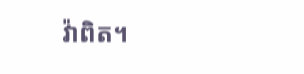វ៉ាពិត។